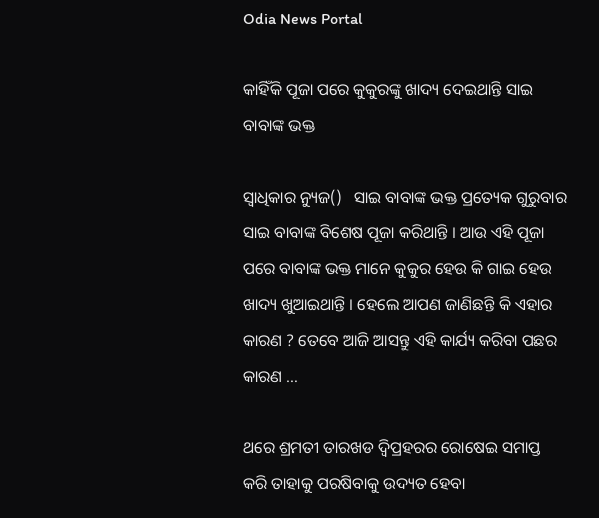Odia News Portal

କାହିଁକି ପୂଜା ପରେ କୁକୁରଙ୍କୁ ଖାଦ୍ୟ ଦେଇଥାନ୍ତି ସାଇ ବାବାଙ୍କ ଭକ୍ତ

ସ୍ୱାଧିକାର ନ୍ୟୁଜ()   ସାଇ ବାବାଙ୍କ ଭକ୍ତ ପ୍ରତ୍ୟେକ ଗୁରୁବାର ସାଇ ବାବାଙ୍କ ବିଶେଷ ପୂଜା କରିଥାନ୍ତି । ଆଉ ଏହି ପୂଜା ପରେ ବାବାଙ୍କ ଭକ୍ତ ମାନେ କୁକୁର ହେଉ କି ଗାଇ ହେଉ ଖାଦ୍ୟ ଖୁଆଇଥାନ୍ତି । ହେଲେ ଆପଣ ଜାଣିଛନ୍ତି କି ଏହାର କାରଣ ? ତେବେ ଆଜି ଆସନ୍ତୁ ଏହି କାର୍ଯ୍ୟ କରିବା ପଛର କାରଣ …

ଥରେ ଶ୍ରମତୀ ତାରଖଡ ଦ୍ୱିପ୍ରହରର ରୋଷେଇ ସମାପ୍ତ କରି ତାହାକୁ ପରଷିବାକୁ ଉଦ୍ୟତ ହେବା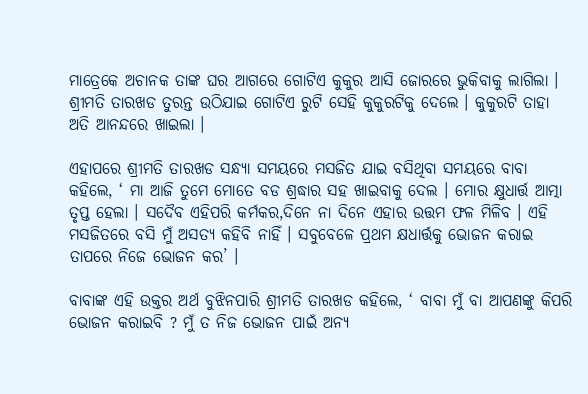ମାତ୍ରେକେ ଅଚାନକ ତାଙ୍କ ଘର ଆଗରେ ଗୋଟିଏ କୁକୁର ଆସି ଜୋରରେ ଭୁକିବାକୁ ଲାଗିଲା । ଶ୍ରୀମତି ତାରଖଡ ତୁରନ୍ତ ଉଠିଯାଇ ଗୋଟିଏ ରୁଟି ସେହି କୁକୁରଟିକୁ ଦେଲେ । କୁକୁରଟି ତାହା ଅତି ଆନନ୍ଦରେ ଖାଇଲା ।

ଏହାପରେ ଶ୍ରୀମତି ତାରଖଡ ସନ୍ଧ୍ୟା ସମୟରେ ମସଜିତ ଯାଇ ବସିଥିବା ସମୟରେ ବାବା କହିଲେ, ‘ ମା ଆଜି ତୁମେ ମୋତେ ବଡ ଶ୍ରଦ୍ଧାର ସହ ଖାଇବାକୁ ଦେଲ । ମୋର କ୍ଷୁଧାର୍ତ୍ତ ଆତ୍ମା ତୃପ୍ତ ହେଲା । ସଦୈବ ଏହିପରି କର୍ମକର,ଦିନେ ନା ଦିନେ ଏହାର ଉତ୍ତମ ଫଳ ମିଳିବ । ଏହି ମସଜିତରେ ବସି ମୁଁ ଅସତ୍ୟ କହିବି ନାହିଁ । ସବୁବେଳେ ପ୍ରଥମ କ୍ଷଧାର୍ତ୍ତକୁ ଭୋଜନ କରାଇ ତାପରେ ନିଜେ ଭୋଜନ କର’ ।

ବାବାଙ୍କ ଏହି ଉକ୍ତର ଅର୍ଥ ବୁଝିନପାରି ଶ୍ରୀମତି ତାରଖଡ କହିଲେ, ‘ ବାବା ମୁଁ ବା ଆପଣଙ୍କୁ କିପରି ଭୋଜନ କରାଇବି ? ମୁଁ ତ ନିଜ ଭୋଜନ ପାଇଁ ଅନ୍ୟ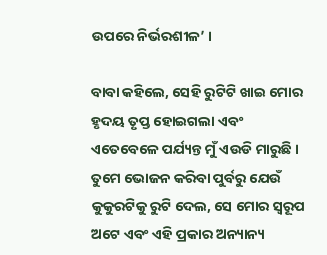ଉପରେ ନିର୍ଭରଶୀଳ’ ।

ବାବା କହିଲେ, ସେହି ରୁଟିଟି ଖାଇ ମୋର ହୃଦୟ ତୃପ୍ତ ହୋଇଗଲା ଏବଂ ଏତେବେଳେ ପର୍ଯ୍ୟନ୍ତ ମୁଁ ଏଉଡି ମାରୁଛି । ତୁମେ ଭୋଜନ କରିବା ପୁର୍ବରୁ ଯେଉଁ କୁକୁରଟିକୁ ରୁଟି ଦେଲ, ସେ ମୋର ସ୍ୱରୂପ ଅଟେ ଏବଂ ଏହି ପ୍ରକାର ଅନ୍ୟାନ୍ୟ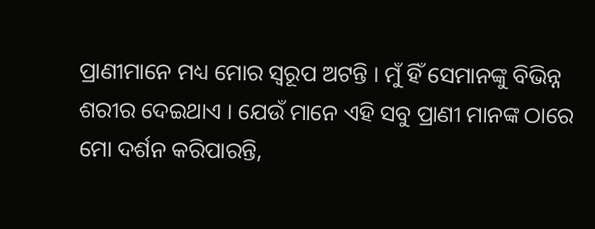ପ୍ରାଣୀମାନେ ମଧ୍ୟ ମୋର ସ୍ୱରୂପ ଅଟନ୍ତି । ମୁଁ ହିଁ ସେମାନଙ୍କୁ ବିଭିନ୍ନ ଶରୀର ଦେଇଥାଏ । ଯେଉଁ ମାନେ ଏହି ସବୁ ପ୍ରାଣୀ ମାନଙ୍କ ଠାରେ ମୋ ଦର୍ଶନ କରିପାରନ୍ତି,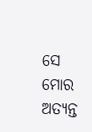ସେ ମୋର ଅତ୍ୟନ୍ତ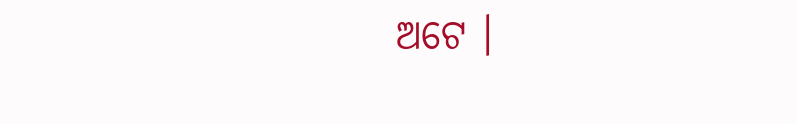ଅଟେ ।